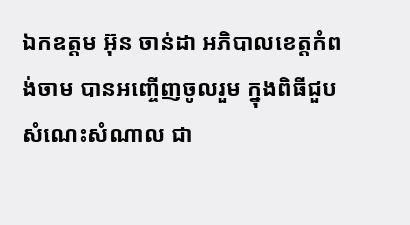ឯកឧត្តម អ៊ុន ចាន់ដា អភិបាលខេត្តកំពង់ចាម បានអញ្ចើញចូលរួម ក្នុងពិធីជួបសំណេះសំណាល ជា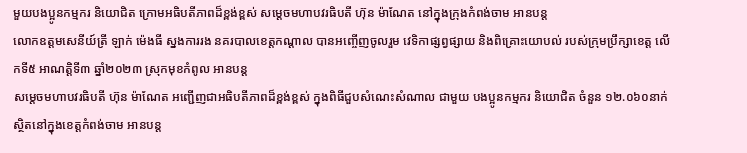មួយបងប្អូនកម្មករ និយោជិត ក្រោមអធិបតីភាពដ៏ខ្ពង់ខ្ពស់ សម្តេចមហាបវរធិបតី ហ៊ុន ម៉ាណែត នៅក្នុងក្រុងកំពង់ចាម អានបន្ត
លោកឧត្តមសេនីយ៍ត្រី ឡាក់ ម៉េងធី ស្នងការរង នគរបាលខេត្តកណ្ដាល បានអញ្ចើញចូលរួម វេទិកាផ្សព្វផ្សាយ និងពិគ្រោះយោបល់ របស់ក្រុមប្រឹក្សាខេត្ដ លើកទី៥ អាណត្ដិទី៣ ឆ្នាំ២០២៣ ស្រុកមុខកំពូល អានបន្ត
សម្តេចមហាបវរធិបតី ហ៊ុន ម៉ាណែត អញ្ជើញជាអធិបតីភាពដ៏ខ្ពង់ខ្ពស់ ក្នុងពិធីជួបសំណេះសំណាល ជាមួយ បងប្អូនកម្មករ និយោជិត ចំនួន ១២.០៦០នាក់ ស្ថិតនៅក្នុងខេត្តកំពង់ចាម អានបន្ត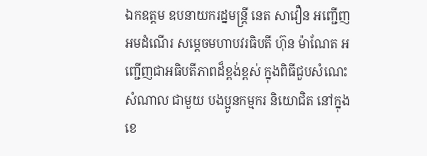ឯកឧត្តម ឧបនាយករដ្នមន្ត្រី នេត សាវឿន អញ្ជើញអមដំណើរ សម្តេចមហាបវរធិបតី ហ៊ុន ម៉ាណែត អញ្ជើញជាអធិបតីភាពដ៏ខ្ពង់ខ្ពស់ ក្នុងពិធីជួបសំណេះសំណាល ជាមួយ បងប្អូនកម្មករ និយោជិត នៅក្នុងខេ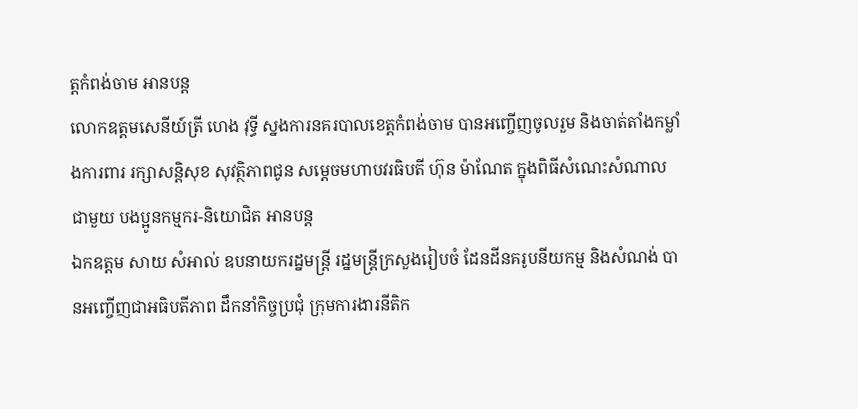ត្តកំពង់ចាម អានបន្ត
លោកឧត្តមសេនីយ៍ត្រី ហេង វុទ្ធី ស្នងការនគរបាលខេត្តកំពង់ចាម បានអញ្ចើញចូលរួម និងចាត់តាំងកម្លាំងការពារ រក្សាសន្តិសុខ សុវត្ថិភាពជូន សម្ដេចមហាបវរធិបតី ហ៊ុន ម៉ាណែត ក្នុងពិធីសំណេះសំណាល ជាមួយ បងប្អូនកម្មករ-និយោជិត អានបន្ត
ឯកឧត្តម សាយ សំអាល់ ឧបនាយករដ្នមន្ត្រី រដ្នមន្ត្រីក្រសួងរៀបចំ ដែនដីនគរូបនីយកម្ម និងសំណង់ បានអញ្ចើញជាអធិបតីភាព ដឹកនាំកិច្ចប្រជុំ ក្រុមការងារនីតិក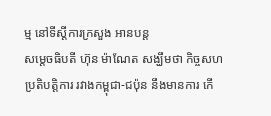ម្ម នៅទីស្ដីការក្រសួង អានបន្ត
សម្តេចធិបតី ហ៊ុន ម៉ាណែត សង្ឃឹមថា កិច្ចសហប្រតិបត្តិការ រវាងកម្ពុជា-ជប៉ុន នឹងមានការ កើ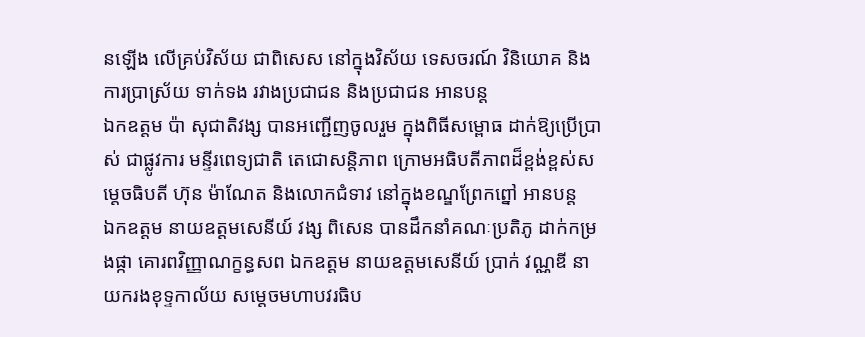នឡើង លើគ្រប់វិស័យ ជាពិសេស នៅក្នុងវិស័យ ទេសចរណ៍ វិនិយោគ និងការប្រាស្រ័យ ទាក់ទង រវាងប្រជាជន និងប្រជាជន អានបន្ត
ឯកឧត្តម ប៉ា សុជាតិវង្ស បានអញ្ជើញចូលរួម ក្នុងពិធីសម្ពោធ ដាក់ឱ្យប្រើប្រាស់ ជាផ្លូវការ មន្ទីរពេទ្យជាតិ តេជោសន្តិភាព ក្រោមអធិបតីភាពដ៏ខ្ពង់ខ្ពស់សម្ដេចធិបតី ហ៊ុន ម៉ាណែត និងលោកជំទាវ នៅក្នុងខណ្ឌព្រែកព្នៅ អានបន្ត
ឯកឧត្តម នាយឧត្តមសេនីយ៍ វង្ស ពិសេន បានដឹកនាំគណៈប្រតិភូ ដាក់កម្រងផ្កា គោរពវិញ្ញាណក្ខន្ធសព ឯកឧត្តម នាយឧត្តមសេនីយ៍ ប្រាក់ វណ្ណឌី នាយករងខុទ្ទកាល័យ សម្តេចមហាបវរធិប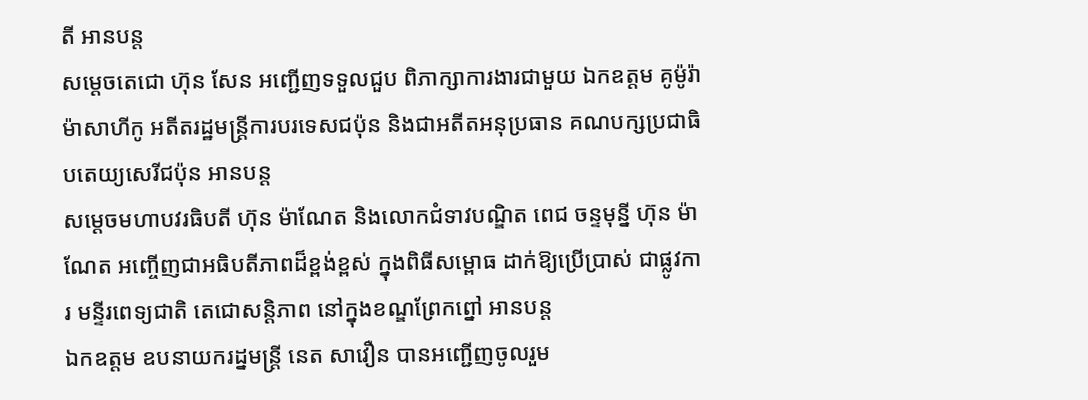តី អានបន្ត
សម្តេចតេជោ ហ៊ុន សែន អញ្ជើញទទួលជួប ពិភាក្សាការងារជាមួយ ឯកឧត្តម គូម៉ូរ៉ា ម៉ាសាហីកូ អតីតរដ្ឋមន្រ្តីការបរទេសជប៉ុន និងជាអតីតអនុប្រធាន គណបក្សប្រជាធិបតេយ្យសេរីជប៉ុន អានបន្ត
សម្ដេចមហាបវរធិបតី ហ៊ុន ម៉ាណែត និងលោកជំទាវបណ្ឌិត ពេជ ចន្ទមុន្នី ហ៊ុន ម៉ាណែត អញ្ចើញជាអធិបតីភាពដ៏ខ្ពង់ខ្ពស់ ក្នុងពិធីសម្ពោធ ដាក់ឱ្យប្រើប្រាស់ ជាផ្លូវការ មន្ទីរពេទ្យជាតិ តេជោសន្តិភាព នៅក្នុងខណ្ឌព្រែកព្នៅ អានបន្ត
ឯកឧត្តម ឧបនាយករដ្នមន្ត្រី នេត សាវឿន បានអញ្ជើញចូលរួម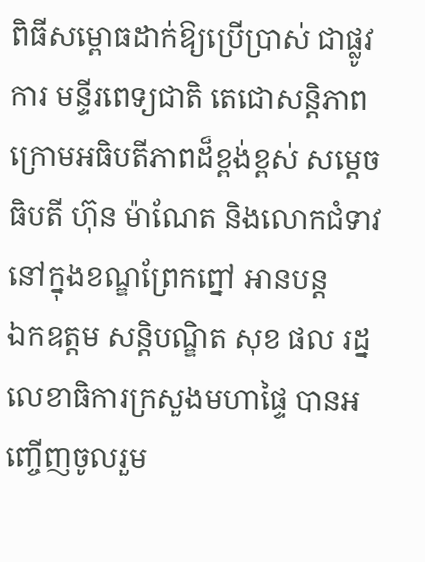ពិធីសម្ពោធដាក់ឱ្យប្រើប្រាស់ ជាផ្លូវការ មន្ទីរពេទ្យជាតិ តេជោសន្តិភាព ក្រោមអធិបតីភាពដ៏ខ្ពង់ខ្ពស់ សម្ដេចធិបតី ហ៊ុន ម៉ាណែត និងលោកជំទាវ នៅក្នុងខណ្ឌព្រែកព្នៅ អានបន្ត
ឯកឧត្តម សន្តិបណ្ឌិត សុខ ផល រដ្នលេខាធិការក្រសួងមហាផ្ទៃ បានអញ្ចើញចូលរួម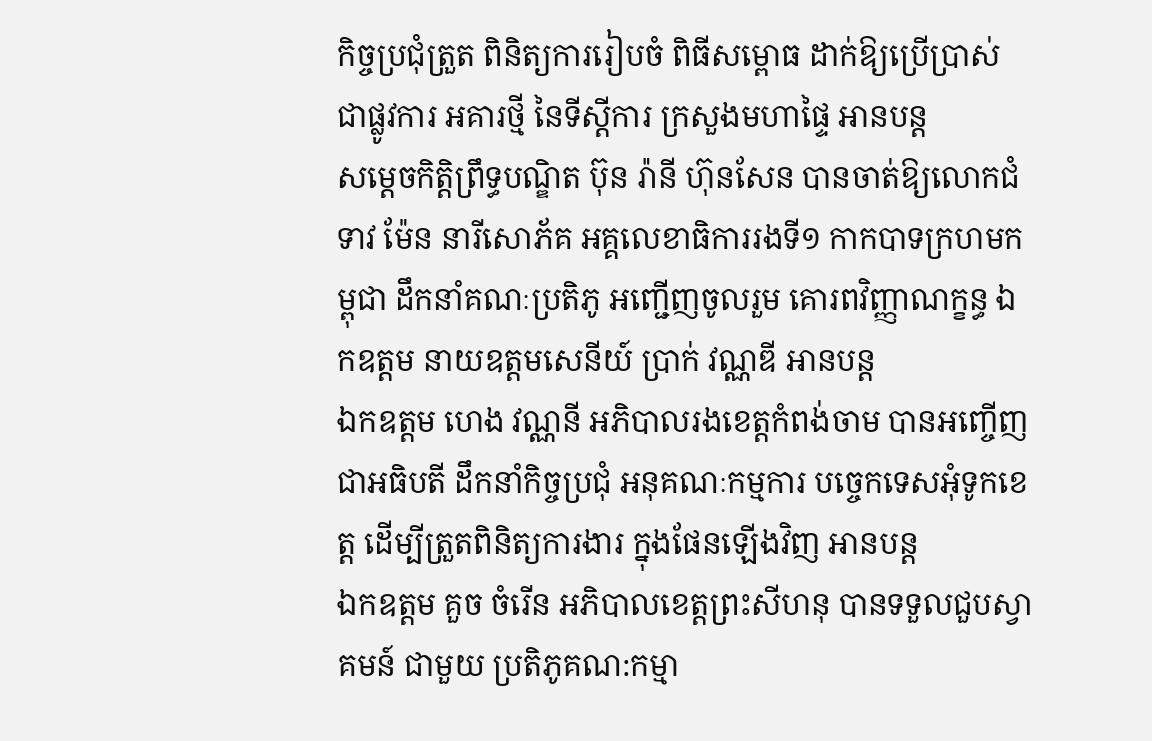កិច្ចប្រជុំត្រួត ពិនិត្យការរៀបចំ ពិធីសម្ពោធ ដាក់ឱ្យប្រើប្រាស់ ជាផ្លូវការ អគារថ្មី នៃទីស្តីការ ក្រសួងមហាផ្ទៃ អានបន្ត
សម្តេចកិត្តិព្រឹទ្ធបណ្ឌិត ប៊ុន រ៉ានី ហ៊ុនសែន បានចាត់ឱ្យលោកជំទាវ ម៉ែន នារីសោភ័គ អគ្គលេខាធិការរងទី១ កាកបាទក្រហមកម្ពុជា ដឹកនាំគណៈប្រតិភូ អញ្ជេីញចូលរួម គោរពវិញ្ញាណក្ខន្ធ ឯកឧត្តម នាយឧត្តមសេនីយ៍ ប្រាក់ វណ្ណឌី អានបន្ត
ឯកឧត្តម ហេង វណ្ណនី អភិបាលរងខេត្តកំពង់ចាម បានអញ្ចើញជាអធិបតី ដឹកនាំកិច្ចប្រជុំ អនុគណៈកម្មការ បច្ចេកទេសអុំទូកខេត្ត ដើម្បីត្រួតពិនិត្យការងារ ក្នុងផែនឡើងវិញ អានបន្ត
ឯកឧត្ដម គួច ចំរើន អភិបាលខេត្តព្រះសីហនុ បានទទួលជួបស្វាគមន៍ ជាមួយ ប្រតិភូគណ:កម្មា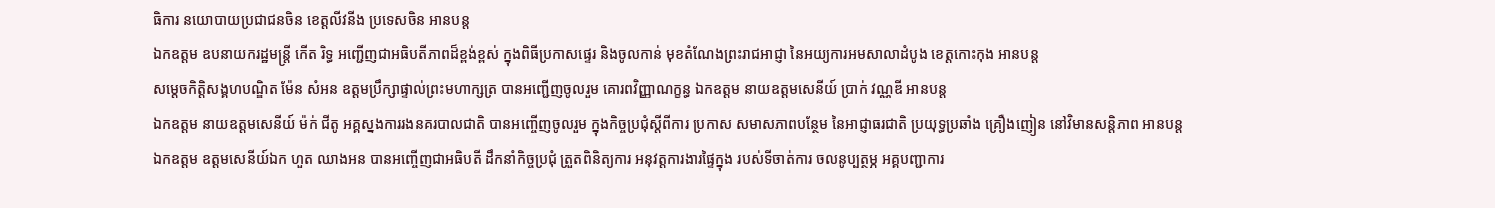ធិការ នយោបាយប្រជាជនចិន ខេត្តលីវនីង ប្រទេសចិន អានបន្ត
ឯកឧត្តម ឧបនាយករដ្ឋមន្ត្រី កើត រិទ្ធ អញ្ជើញជាអធិបតីភាពដ៏ខ្ពង់ខ្ពស់ ក្នុងពិធីប្រកាសផ្ទេរ និងចូលកាន់ មុខតំណែងព្រះរាជអាជ្ញា នៃអយ្យការអមសាលាដំបូង ខេត្តកោះកុង អានបន្ត
សម្តេចកិត្តិសង្គហបណ្ឌិត ម៉ែន សំអន ឧត្តមប្រឹក្សាផ្ទាល់ព្រះមហាក្សត្រ បានអញ្ជើញចូលរួម គោរពវិញ្ញាណក្ខន្ធ ឯកឧត្តម នាយឧត្តមសេនីយ៍ ប្រាក់ វណ្ណឌី អានបន្ត
ឯកឧត្តម នាយឧត្តមសេនីយ៍ ម៉ក់ ជីតូ អគ្គស្នងការរងនគរបាលជាតិ បានអញ្ចើញចូលរួម ក្នុងកិច្ចប្រជុំស្តីពីការ ប្រកាស សមាសភាពបន្ថែម នៃអាជ្ញាធរជាតិ ប្រយុទ្ធប្រឆាំង គ្រឿងញៀន នៅវិមានសន្តិភាព អានបន្ត
ឯកឧត្តម ឧត្ដមសេនីយ៍ឯក ហួត ឈាងអន បានអញ្ចើញជាអធិបតី ដឹកនាំកិច្ចប្រជុំ ត្រួតពិនិត្យការ អនុវត្តការងារផ្ទៃក្នុង របស់ទីចាត់ការ ចលនូប្បត្ថម្ភ អគ្គបញ្ជាការ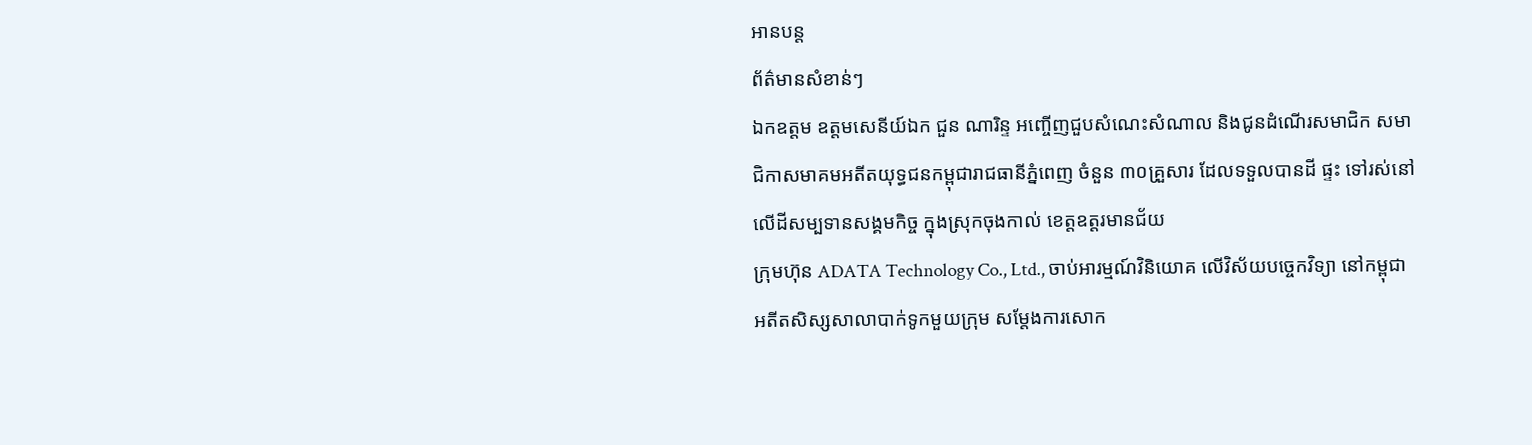អានបន្ត
ព័ត៌មានសំខាន់ៗ
ឯកឧត្តម ឧត្តមសេនីយ៍ឯក ជួន ណារិន្ទ អញ្ចើញជួបសំណេះសំណាល និងជូនដំណើរសមាជិក សមាជិកាសមាគមអតីតយុទ្ធជនកម្ពុជារាជធានីភ្នំពេញ ចំនួន ៣០គ្រួសារ ដែលទទួលបានដី ផ្ទះ ទៅរស់នៅលើដីសម្បទានសង្គមកិច្ច ក្នុងស្រុកចុងកាល់ ខេត្តឧត្តរមានជ័យ
ក្រុមហ៊ុន ADATA Technology Co., Ltd., ចាប់អារម្មណ៍វិនិយោគ លើវិស័យបច្ចេកវិទ្យា នៅកម្ពុជា
អតីតសិស្សសាលាបាក់ទូកមួយក្រុម សម្តែងការសោក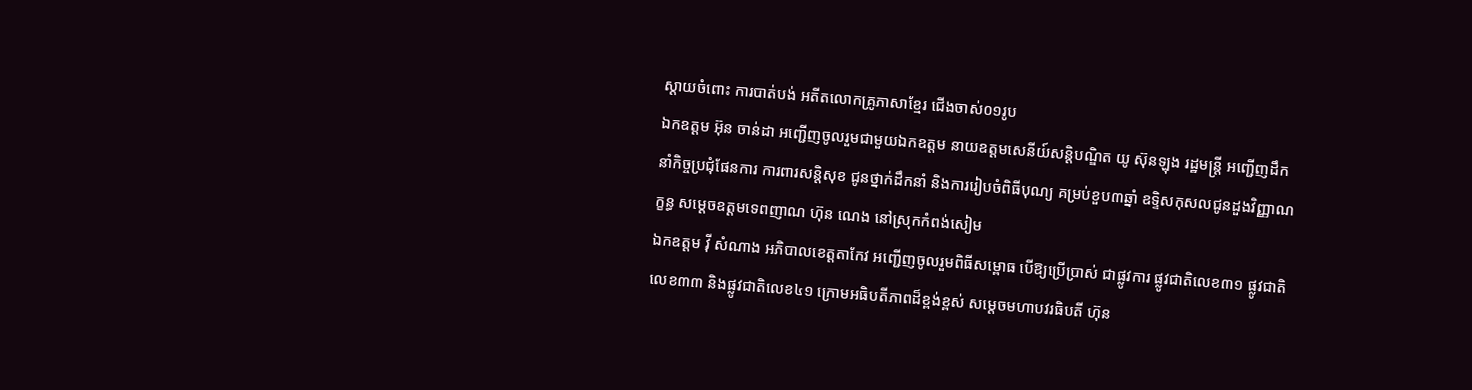ស្តាយចំពោះ ការបាត់បង់ អតីតលោកគ្រូភាសាខ្មែរ ជើងចាស់០១រូប
ឯកឧត្តម អ៊ុន ចាន់ដា អញ្ជើញចូលរួមជាមួយឯកឧត្តម នាយឧត្តមសេនីយ៍សន្តិបណ្ឌិត យូ ស៊ុនឡុង រដ្ឋមន្ត្រី អញ្ជើញដឹកនាំកិច្ចប្រជុំផែនការ ការពារសន្តិសុខ ជូនថ្នាក់ដឹកនាំ និងការរៀបចំពិធីបុណ្យ គម្រប់ខួប៣ឆ្នាំ ឧទ្ទិសកុសលជូនដួងវិញ្ញាណក្ខន្ធ សម្ដេចឧត្តមទេពញាណ ហ៊ុន ណេង នៅស្រុកកំពង់សៀម
ឯកឧត្តម វ៉ី សំណាង អភិបាលខេត្តតាកែវ អញ្ជើញចូលរួមពិធីសម្ពោធ បើឱ្យប្រើប្រាស់ ជាផ្លូវការ ផ្លូវជាតិលេខ៣១ ផ្លូវជាតិលេខ៣៣ និងផ្លូវជាតិលេខ៤១ ក្រោមអធិបតីភាពដ៏ខ្ពង់ខ្ពស់ សម្តេចមហាបវរធិបតី ហ៊ុន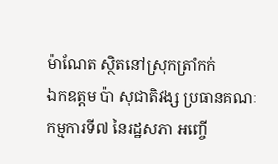ម៉ាណែត ស្ថិតនៅស្រុកត្រាំកក់
ឯកឧត្តម ប៉ា សុជាតិវង្ស ប្រធានគណៈកម្មការទី៧ នៃរដ្ឋសភា អញ្ចើ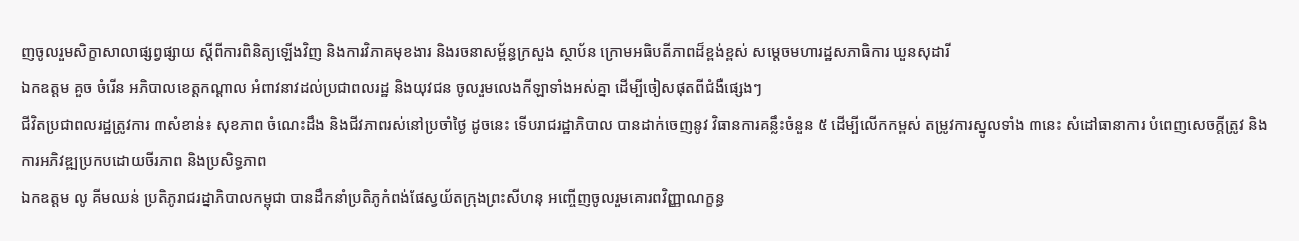ញចូលរួមសិក្ខាសាលាផ្សព្វផ្សាយ ស្តីពីការពិនិត្យឡើងវិញ និងការវិភាគមុខងារ និងរចនាសម្ព័ន្ធក្រសួង ស្ថាប័ន ក្រោមអធិបតីភាពដ៏ខ្ពង់ខ្ពស់ សម្តេចមហារដ្ឋសភាធិការ ឃួនសុដារី
ឯកឧត្តម គួច ចំរើន អភិបាលខេត្តកណ្ដាល អំពាវនាវដល់ប្រជាពលរដ្ឋ និងយុវជន ចូលរួមលេងកីឡាទាំងអស់គ្នា ដើម្បីចៀសផុតពីជំងឺផ្សេងៗ
ជីវិតប្រជាពលរដ្ឋត្រូវការ ៣សំខាន់៖ សុខភាព ចំណេះដឹង និងជីវភាពរស់នៅប្រចាំថ្ងៃ ដូចនេះ ទើបរាជរដ្ឋាភិបាល បានដាក់ចេញនូវ វិធានការគន្លឹះចំនួន ៥ ដើម្បីលើកកម្ពស់ តម្រូវការស្នូលទាំង ៣នេះ សំដៅធានាការ បំពេញសេចក្តីត្រូវ និងការអភិវឌ្ឍប្រកបដោយចីរភាព និងប្រសិទ្ធភាព
ឯកឧត្តម លូ គីមឈន់ ប្រតិភូរាជរដ្នាភិបាលកម្ពុជា បានដឹកនាំប្រតិភូកំពង់ផែស្វយ័តក្រុងព្រះសីហនុ អញ្ចើញចូលរួមគោរពវិញ្ញាណក្ខន្ធ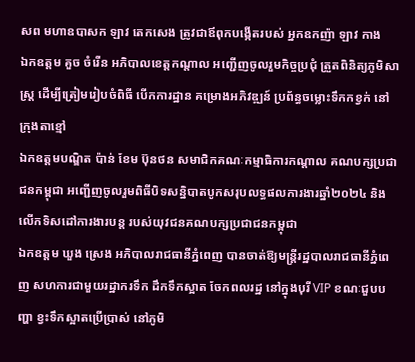សព មហាឧបាសក ឡាវ តេកសេង ត្រូវជាឪពុកបង្កើតរបស់ អ្នកឧកញ៉ា ឡាវ កាង
ឯកឧត្តម គួច ចំរើន អភិបាលខេត្តកណ្តាល អញ្ជើញចូលរួមកិច្ចប្រជុំ ត្រួតពិនិត្យភូមិសាស្ត្រ ដើម្បីត្រៀមរៀបចំពិធី បើកការដ្ឋាន គម្រោងអភិវឌ្ឍន៍ ប្រព័ន្ធចម្លោះទឹកកខ្វក់ នៅក្រុងតាខ្មៅ
ឯកឧត្តមបណ្ឌិត ប៉ាន់ ខែម ប៊ុនថន សមាជិកគណៈកម្មាធិការកណ្តាល គណបក្សប្រជាជនកម្ពុជា អញ្ជើញចូលរួមពិធីបិទសន្និបាតបូកសរុបលទ្ធផលការងារឆ្នាំ២០២៤ និងលើកទិសដៅការងារបន្ត របស់យុវជនគណបក្សប្រជាជនកម្ពុជា
ឯកឧត្តម ឃួង ស្រេង អភិបាលរាជធានីភ្នំពេញ បានចាត់ឱ្យមន្ត្រីរដ្ឋបាលរាជធានីភ្នំពេញ សហការជាមួយរដ្ឋាករទឹក ដឹកទឹកស្អាត ចែកពលរដ្ឋ នៅក្នុងបុរី VIP ខណៈជួបបញ្ហា ខ្វះទឹកស្អាតប្រើប្រាស់ នៅភូមិ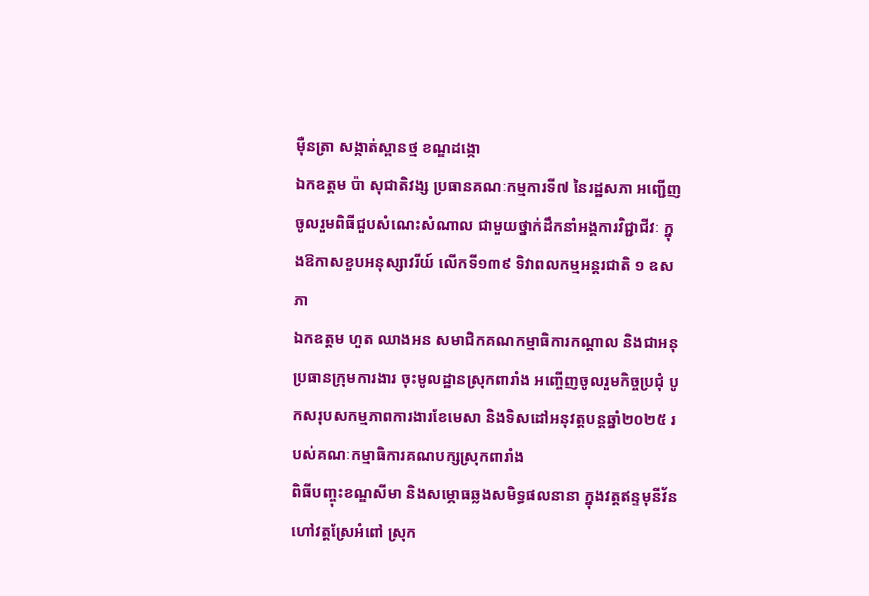ម៉ឺនត្រា សង្កាត់ស្ពានថ្ម ខណ្ឌដង្កោ
ឯកឧត្តម ប៉ា សុជាតិវង្ស ប្រធានគណៈកម្មការទី៧ នៃរដ្ឋសភា អញ្ជើញចូលរួមពិធីជួបសំណេះសំណាល ជាមួយថ្នាក់ដឹកនាំអង្គការវិជ្ជាជីវៈ ក្នុងឱកាសខួបអនុស្សាវរីយ៍ លើកទី១៣៩ ទិវាពលកម្មអន្តរជាតិ ១ ឧសភា
ឯកឧត្តម ហួត ឈាងអន សមាជិកគណកម្មាធិការកណ្ដាល និងជាអនុប្រធានក្រុមការងារ ចុះមូលដ្ឋានស្រុកពារាំង អញ្ចើញចូលរួមកិច្ចប្រជុំ បូកសរុបសកម្មភាពការងារខែមេសា និងទិសដៅអនុវត្តបន្តឆ្នាំ២០២៥ របស់គណៈកម្មាធិការគណបក្សស្រុកពារាំង
ពិធីបញ្ចុះខណ្ឌសីមា និងសម្ភោធឆ្លងសមិទ្ធផលនានា ក្នុងវត្តឥន្ទមុនីវ័ន ហៅវត្តស្រែអំពៅ ស្រុក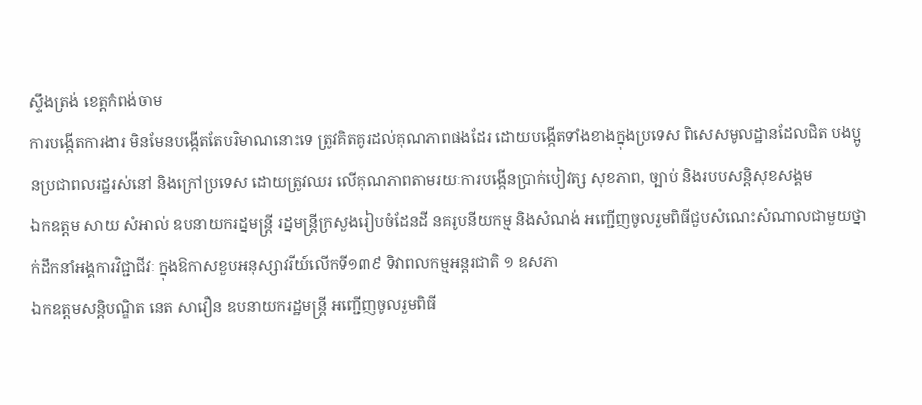ស្ទឹងត្រង់ ខេត្តកំពង់ចាម
ការបង្កើតការងារ មិនមែនបង្កើតតែបរិមាណនោះទេ ត្រូវគិតគូរដល់គុណភាពផងដែរ ដោយបង្កើតទាំងខាងក្នុងប្រទេស ពិសេសមូលដ្ឋានដែលជិត បងប្អូនប្រជាពលរដ្ឋរស់នៅ និងក្រៅប្រទេស ដោយត្រូវឈរ លើគុណភាពតាមរយៈការបង្កើនប្រាក់បៀវត្ស សុខភាព, ច្បាប់ និងរបបសន្តិសុខសង្គម
ឯកឧត្តម សាយ សំអាល់ ឧបនាយករដ្នមន្ត្រី រដ្នមន្ត្រីក្រសួងរៀបចំដែនដី នគរូបនីយកម្ម និងសំណង់ អញ្ជើញចូលរួមពិធីជួបសំណេះសំណាលជាមួយថ្នាក់ដឹកនាំអង្គការវិជ្ជាជីវៈ ក្នុងឱកាសខួបអនុស្សាវរីយ៍លើកទី១៣៩ ទិវាពលកម្មអន្តរជាតិ ១ ឧសភា
ឯកឧត្តមសន្តិបណ្ឌិត នេត សាវឿន ឧបនាយករដ្ឋមន្រ្តី អញ្ជើញចូលរួមពិធី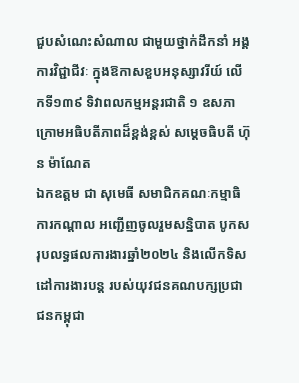ជួបសំណេះសំណាល ជាមួយថ្នាក់ដឹកនាំ អង្គការវិជ្ជាជីវៈ ក្នុងឱកាសខួបអនុស្សាវរីយ៍ លើកទី១៣៩ ទិវាពលកម្មអន្តរជាតិ ១ ឧសភា ក្រោមអធិបតីភាពដ៏ខ្ពង់ខ្ពស់ សម្តេចធិបតី ហ៊ុន ម៉ាណែត
ឯកឧត្តម ជា សុមេធី សមាជិកគណៈកម្មាធិការកណ្តាល អញ្ជើញចូលរួមសន្និបាត បូកសរុបលទ្ធផលការងារឆ្នាំ២០២៤ និងលើកទិសដៅការងារបន្ត របស់យុវជនគណបក្សប្រជាជនកម្ពុជា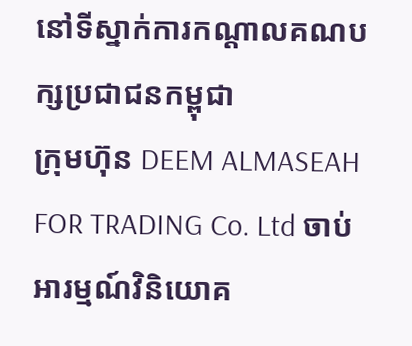នៅទីស្នាក់ការកណ្តាលគណបក្សប្រជាជនកម្ពុជា
ក្រុមហ៊ុន DEEM ALMASEAH FOR TRADING Co. Ltd ចាប់អារម្មណ៍វិនិយោគ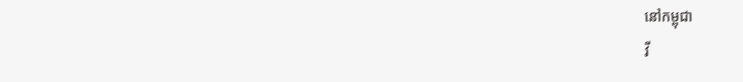នៅកម្ពុជា
វី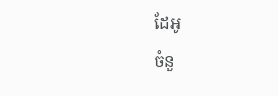ដែអូ
ចំនួ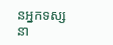នអ្នកទស្សនា